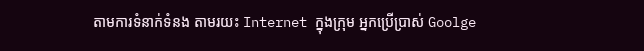តាមការទំនាក់ទំនង តាមរយះ Internet ក្នុងក្រុម អ្នកប្រើប្រាស់ Goolge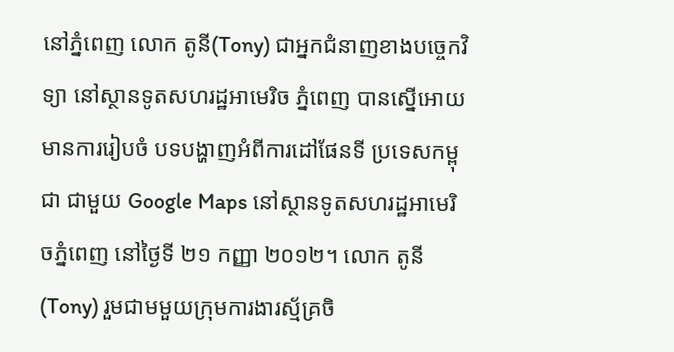នៅភ្នំពេញ លោក តូនី(Tony) ជាអ្នកជំនាញខាងបច្ចេកវិទ្យា នៅស្ថានទូតសហរដ្ឋអាមេរិច ភ្នំពេញ បានស្នើអោយមានការរៀបចំ បទបង្ហាញអំពីការដៅផែនទី ប្រទេសកម្ពុជា ជាមួយ Google Maps នៅស្ថានទូតសហរដ្ឋអាមេរិចភ្នំពេញ នៅថ្ងៃទី ២១ កញ្ញា ២០១២។ លោក តូនី(Tony) រួមជាមមួយក្រុមការងារស្ម័គ្រចិ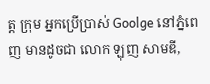ត្ត ក្រុម អ្នកប្រើប្រាស់ Goolge នៅភ្នំពេញ មានដូចជា លោក ឡុញ សាមឌី,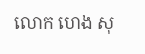លោក ហេង សុ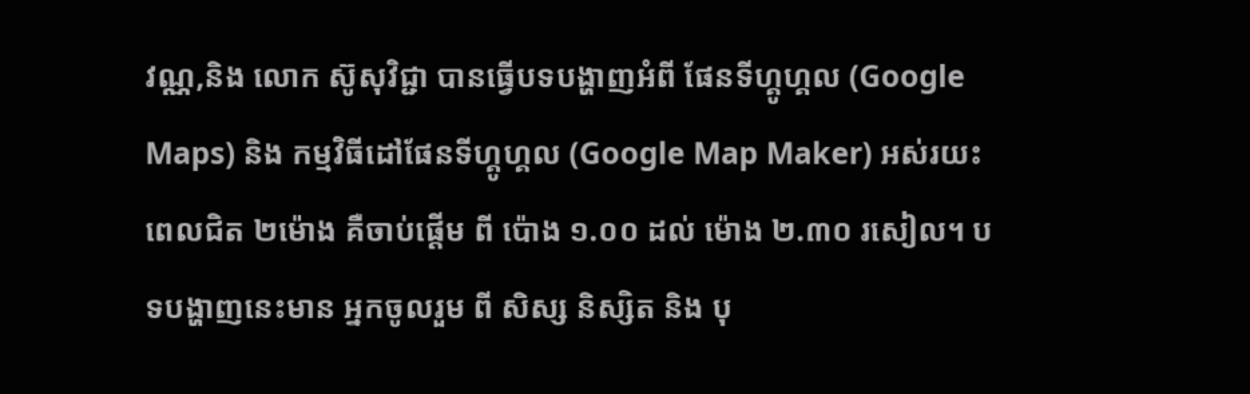វណ្ណ,និង លោក ស៊ូសុវិជ្ជា បានធ្វើបទបង្ហាញអំពី ផែនទីហ្គូហ្គល (Google Maps) និង កម្មវិធីដៅផែនទីហ្គូហ្គល (Google Map Maker) អស់រយះពេលជិត ២ម៉ោង គឺចាប់ផ្តើម ពី ប៉ោង ១.០០ ដល់ ម៉ោង ២.៣០ រសៀល។ បទបង្ហាញនេះមាន អ្នកចូលរួម ពី សិស្ស និស្សិត និង បុ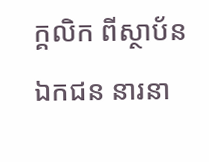ក្គលិក ពីស្ថាប័ន ឯកជន នារនា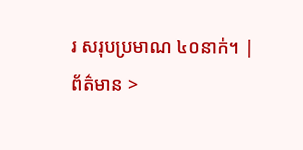រ សរុបប្រមាណ ៤០នាក់។ |
ព័ត៌មាន >